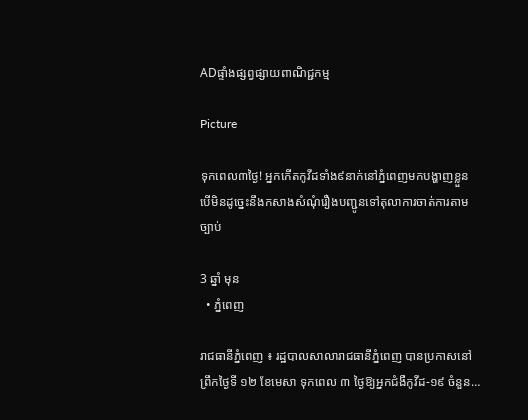ADផ្ទាំងផ្សព្វផ្សាយពាណិជ្ជកម្ម

Picture

ទុកពេល៣ថ្ងៃ! អ្នកកើតកូវីដទាំង៩នាក់នៅភ្នំពេញមកបង្ហាញខ្លួន បើមិនដូច្នេះនឹងកសាងសំណុំរឿងបញ្ជូនទៅតុលាការចាត់ការតាមច្បាប់

3 ឆ្នាំ មុន
  • ភ្នំពេញ

រាជធានីភ្នំពេញ ៖ រដ្ឋបាលសាលារាជធានីភ្នំពេញ បានប្រកាសនៅព្រឹកថ្ងៃទី ១២ ខែមេសា ទុកពេល ៣ ថ្ងៃឱ្យអ្នកជំងឺកូវីដ-១៩ ចំនួន…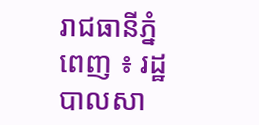រាជធានីភ្នំពេញ ៖ រដ្ឋបាលសា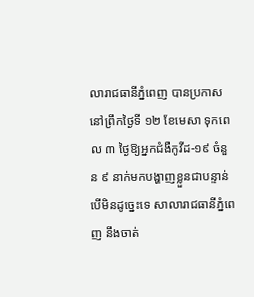លារាជធានីភ្នំពេញ បានប្រកាសនៅព្រឹកថ្ងៃទី ១២ ខែមេសា ទុកពេល ៣ ថ្ងៃឱ្យអ្នកជំងឺកូវីដ-១៩ ចំនួន ៩ នាក់មកបង្ហាញខ្លួនជាបន្ទាន់ បើមិនដូច្នេះទេ សាលារាជធានីភ្នំពេញ នឹងចាត់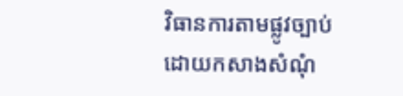វិធានការតាមផ្លូវច្បាប់ ដោយកសាងសំណុំ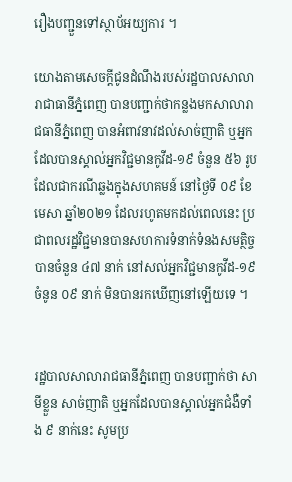រឿងបញ្ជួនទៅស្ថាប័អយ្យការ ។

យោងតាមសេចក្តីជូនដំណឹងរបស់រដ្ឋបាលសាលារាជាធានីភ្នំពេញ បានបញ្ជាក់ថាកន្លងមកសាលារាជធានីភ្នំពេញ បានអំពាវនាវដល់សាច់ញាតិ ឬអ្នកដែលបានស្គាល់អ្នកវិជ្ជមានកូវីដ-១៩ ចំនួន ៥៦ រូបដែលជាករណីឆ្លងក្នុងសហគមន៍ នៅថ្ងៃទី ០៩ ខែមេសា ឆ្នាំ២០២១ ដែលរហូតមកដល់ពេលនេះ ប្រជាពលរដ្ឋវិជ្ជមានបានសហការទំនាក់ទំនងសមត្ថិច្ចបានចំនួន ៤៧ នាក់ នៅសល់អ្នកវិជ្ជមានកូវីដ-១៩ ចំនូន ០៩ នាក់ មិនបានរកឃើញនៅឡើយទេ ។


រដ្ឋបាលសាលារាជធានីភ្នំពេញ បានបញ្ជាក់ថា សាមីខ្លួន សាច់ញាតិ ឬអ្នកដែលបានស្គាល់អ្នកជំងឺទាំង ៩ នាក់នេះ សូមប្រ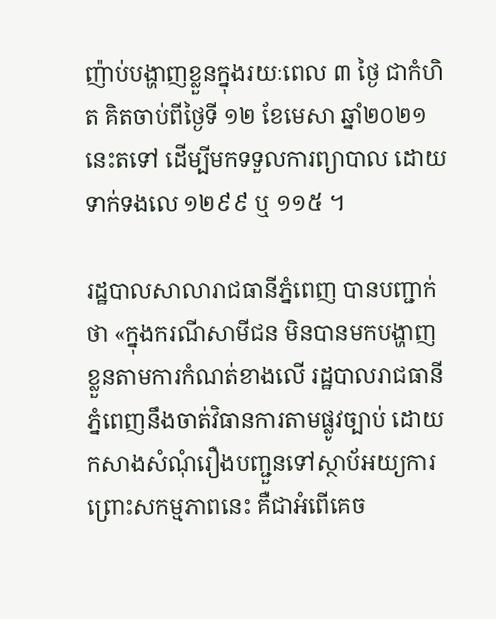ញ៉ាប់បង្ហាញខ្លួនក្នុងរយៈពេល ៣ ថ្ងៃ ជាកំហិត គិតចាប់ពីថ្ងៃទី ១២ ខែមេសា ឆ្នាំ២០២១ នេះតទៅ ដើម្បីមកទទួលការព្យាបាល ដោយទាក់ទងលេ ១២៩៩ ឬ ១១៥ ។

រដ្ឋបាលសាលារាជធានីភ្នំពេញ បានបញ្ជាក់ថា «ក្នុងករណីសាមីជន មិនបានមកបង្ហាញខ្លួនតាមការកំណត់ខាងលើ រដ្ឋបាលរាជធានីភ្នំពេញនឹងចាត់វិធានការតាមផ្លូវច្បាប់ ដោយកសាងសំណុំរឿងបញ្ជួនទៅស្ថាប័អយ្យការ ព្រោះសកម្មភាពនេះ គឺជាអំពើគេច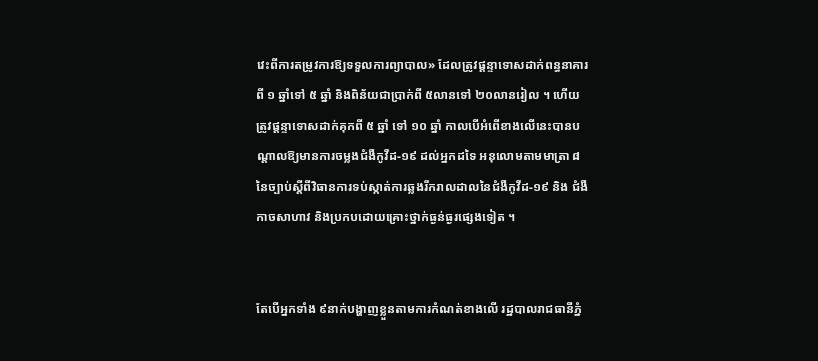វេះពីការតម្រូវការឱ្យទទួលការព្យាបាល» ដែលត្រូវផ្តន្ទាទោសដាក់ពន្ធនាគារពី ១ ឆ្នាំទៅ ៥ ឆ្នាំ និងពិន័យជាប្រាក់ពី ៥លានទៅ ២០លានរៀល ។ ហើយត្រូវផ្តន្ទាទោសដាក់គុកពី ៥ ឆ្នាំ ទៅ ១០ ឆ្នាំ កាលបើអំពើខាងលើនេះបានបណ្តាលឱ្យមានការចម្លងជំងឺកូវីដ-១៩ ដល់អ្នកដទៃ អនុលោមតាមមាត្រា ៨ នៃច្បាប់ស្តីពីវិធានការទប់ស្កាត់ការឆ្លងរីករាលដាលនៃជំងឺកូវីដ-១៩ និង ជំងឺកាចសាហាវ និងប្រកបដោយគ្រោះថ្នាក់ធ្ងន់ធ្ងរផ្សេងទៀត ។


តែបើអ្នកទាំង ៩នាក់បង្ហាញខ្លួនតាមការកំណត់ខាងលើ រដ្ឋបាលរាជធានីភ្នំ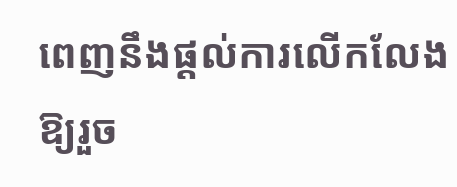ពេញនឹងផ្តល់ការលើកលែងឱ្យរួច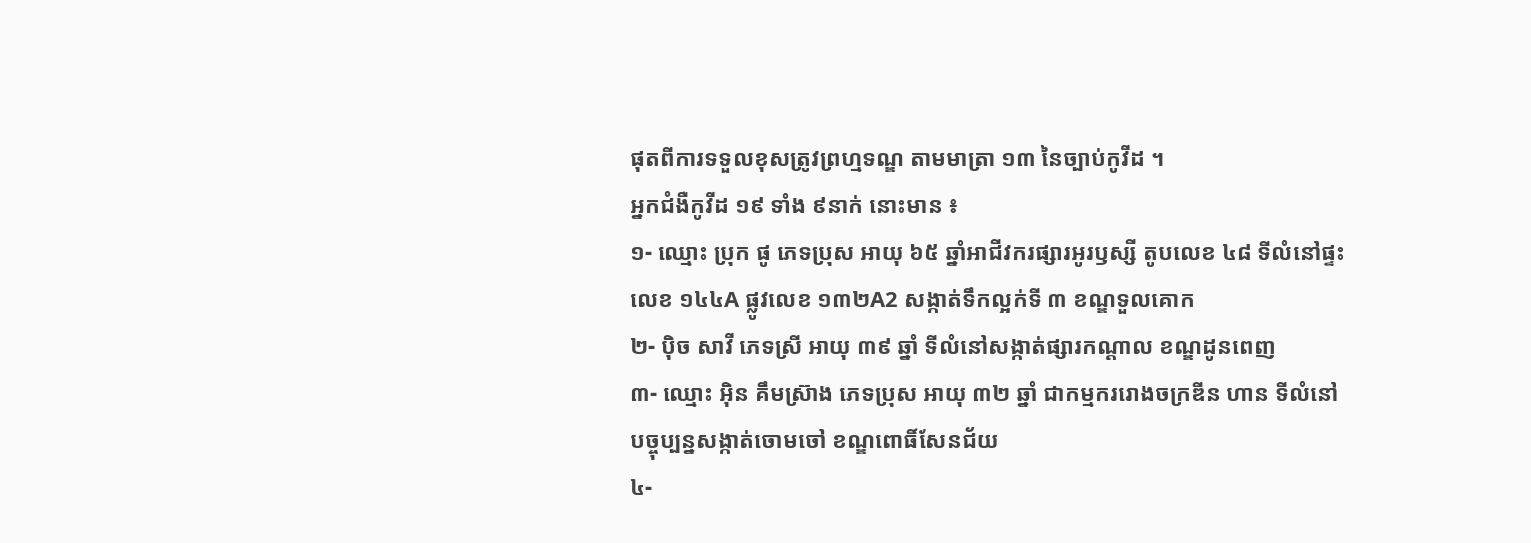ផុតពីការទទួលខុសត្រូវព្រហ្មទណ្ឌ តាមមាត្រា ១៣ នៃច្បាប់កូវីដ ។
អ្នកជំងឺកូវីដ ១៩ ទាំង ៩នាក់ នោះមាន ៖
១- ឈ្មោះ ប្រុក ផូ ភេទប្រុស អាយុ ៦៥ ឆ្នាំអាជីវករផ្សារអូរឫស្សី តូបលេខ ៤៨ ទីលំនៅផ្ទះលេខ ១៤៤A ផ្លូវលេខ ១៣២A2 សង្កាត់ទឹកល្អក់ទី ៣ ខណ្ឌទួលគោក
២- ប៉ិច សាវី ភេទស្រី អាយុ ៣៩ ឆ្នាំ ទីលំនៅសង្កាត់ផ្សារកណ្តាល ខណ្ឌដូនពេញ
៣- ឈ្មោះ អ៊ិន គឹមស្រ៊ាង ភេទប្រុស អាយុ ៣២ ឆ្នាំ ជាកម្មកររោងចក្រឌីន ហាន ទីលំនៅបច្ចុប្បន្នសង្កាត់ចោមចៅ ខណ្ឌពោធិ៍សែនជ័យ
៤-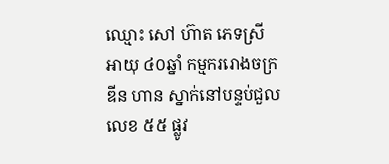ឈ្មោះ សៅ ហ៊ាត ភេទស្រី អាយុ ៤០ឆ្នាំ កម្មកររោងចក្រឌីន ហាន ស្នាក់នៅបន្ទប់ជួលលេខ ៥៥ ផ្លូវ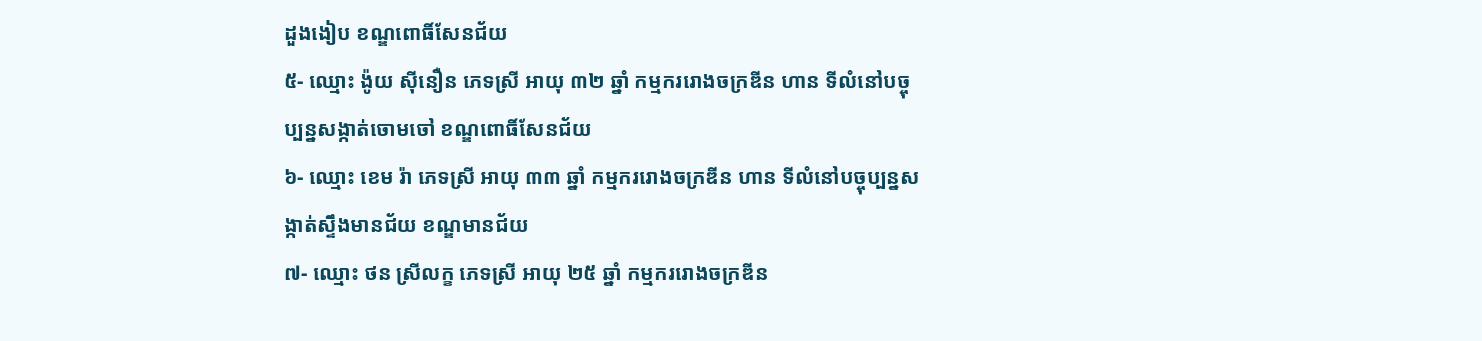ដួងងៀប ខណ្ឌពោធិ៍សែនជ័យ
៥- ឈ្មោះ ង៉ូយ ស៊ីនឿន ភេទស្រី អាយុ ៣២ ឆ្នាំ កម្មកររោងចក្រឌីន ហាន ទីលំនៅបច្ចុប្បន្នសង្កាត់ចោមចៅ ខណ្ឌពោធិ៍សែនជ័យ
៦- ឈ្មោះ ខេម រ៉ា ភេទស្រី អាយុ ៣៣ ឆ្នាំ កម្មកររោងចក្រឌីន ហាន ទីលំនៅបច្ចុប្បន្នសង្កាត់ស្ទឹងមានជ័យ ខណ្ឌមានជ័យ
៧- ឈ្មោះ ថន ស្រីលក្ខ ភេទស្រី អាយុ ២៥ ឆ្នាំ កម្មកររោងចក្រឌីន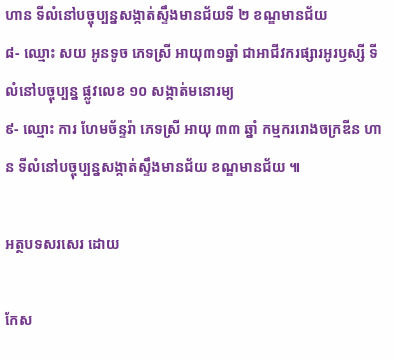ហាន ទីលំនៅបច្ចុប្បន្នសង្កាត់ស្ទឹងមានជ័យទី ២ ខណ្ឌមានជ័យ
៨- ឈ្មោះ សយ អូនទូច ភេទស្រី អាយុ៣១ឆ្នាំ ជាអាជីវករផ្សារអូរឫស្សី ទីលំនៅបច្ចុប្បន្ន ផ្លូវលេខ ១០ សង្កាត់មនោរម្យ
៩- ឈ្មោះ ការ ហែមច័ន្ទរ៉ា ភេទស្រី អាយុ ៣៣ ឆ្នាំ កម្មកររោងចក្រឌីន ហាន ទីលំនៅបច្ចុប្បន្នសង្កាត់ស្ទឹងមានជ័យ ខណ្ឌមានជ័យ ៕

អត្ថបទសរសេរ ដោយ

កែស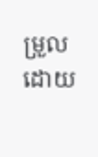ម្រួលដោយ